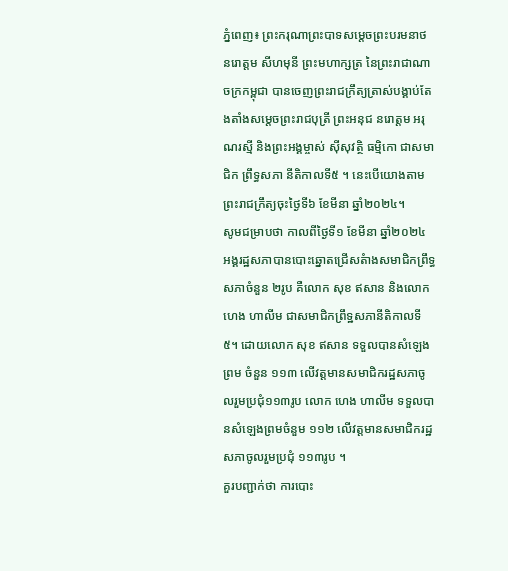ភ្នំពេញ៖ ព្រះករុណាព្រះបាទសម្តេចព្រះបរមនាថ នរោត្តម សីហមុនី ព្រះមហាក្សត្រ នៃព្រះរាជាណាចក្រកម្ពុជា បានចេញព្រះរាជក្រឹត្យត្រាស់បង្គាប់តែងតាំងសម្តេចព្រះរាជបុត្រី ព្រះអនុជ នរោត្តម អរុណរស្មី និងព្រះអង្គម្ចាស់ ស៊ីសុវត្ថិ ធម្មិកោ ជាសមាជិក ព្រឹទ្ធសភា នីតិកាលទី៥ ។ នេះបើយោងតាមព្រះរាជក្រឹត្យចុះថ្ងៃទី៦ ខែមីនា ឆ្នាំ២០២៤។
សូមជម្រាបថា កាលពីថ្ងៃទី១ ខែមីនា ឆ្នាំ២០២៤ អង្គរដ្ឋសភាបានបោះឆ្នោតជ្រើសតំាងសមាជិកព្រឹទ្ធសភាចំនួន ២រូប គឺលោក សុខ ឥសាន និងលោក ហេង ហាលីម ជាសមាជិកព្រឹទ្ឋសភានីតិកាលទី៥។ ដោយលោក សុខ ឥសាន ទទួលបានសំឡេងព្រម ចំនួន ១១៣ លើវត្តមានសមាជិករដ្ឋសភាចូលរួមប្រជុំ១១៣រូប លោក ហេង ហាលីម ទទួលបានសំឡេងព្រមចំនួម ១១២ លើវត្តមានសមាជិករដ្ឋសភាចូលរួមប្រជុំ ១១៣រូប ។
គួរបញ្ជាក់ថា ការបោះ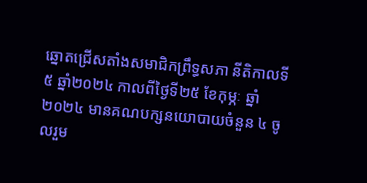ឆ្នោតជ្រើសតាំងសមាជិកព្រឹទ្ធសភា នីតិកាលទី៥ ឆ្នាំ២០២៤ កាលពីថ្ងៃទី២៥ ខែកុម្ភៈ ឆ្នាំ២០២៤ មានគណបក្សនយោបាយចំនួន ៤ ចូលរួម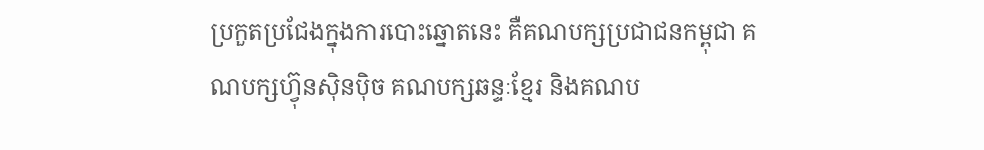ប្រកួតប្រជែងក្នុងការបោះឆ្នោតនេះ គឺគណបក្សប្រជាជនកម្ពុជា គណបក្សហ៊្វុនស៊ិនប៉ិច គណបក្សឆន្ទៈខ្មែរ និងគណប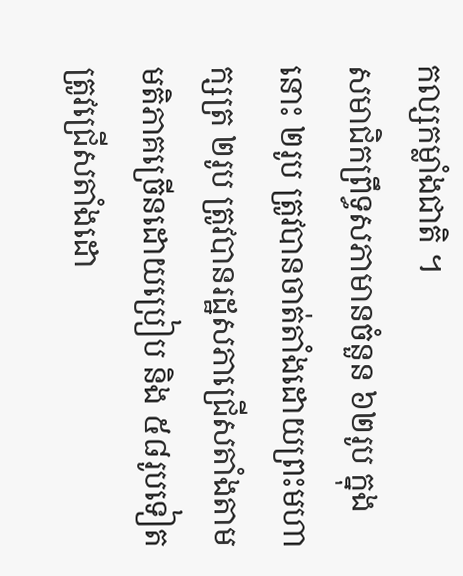កល្សកម្លាំងជាតិ ។
សមាជិកព្រឹទ្ធសភាមានចំនួន ៦២រូប ក្នុងនោះ ២រូប ត្រូវបានចាត់តាំងដោយព្រះមហាក្សត្រ ២រូប ត្រូវបានរដ្ឋសភាជ្រើសតាំងតាមមតិភាគច្រើនដោយប្រៀប និង ៥៨រូបទៀត ត្រូវជ្រើសតាំងដោ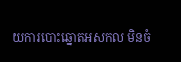យការបោះឆ្នោតអសកល មិនចំ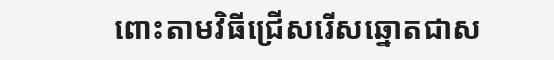ពោះតាមវិធីជ្រើសរើសឆ្នោតជាស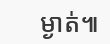ម្ងាត់៕